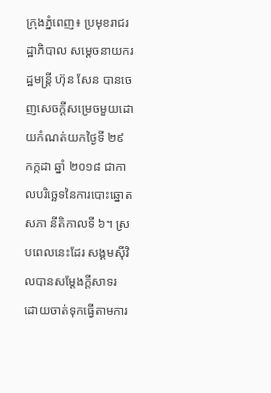ក្រុងភ្នំពេញ៖ ប្រមុខរាជរដ្ឋាភិបាល សម្តេចនាយករដ្ឋមន្រ្តី ហ៊ុន សែន បានចេញសេចក្តីសម្រេចមួយដោយកំណត់យកថ្ងៃទី ២៩ កក្កដា ឆ្នាំ ២០១៨ ជាកាលបរិច្ឆេទនៃការបោះឆ្នោតសភា នីតិកាលទី ៦។ ស្របពេលនេះដែរ សង្គមស៊ីវិលបានសម្តែងក្តីសាទរ ដោយចាត់ទុកធ្វើតាមការ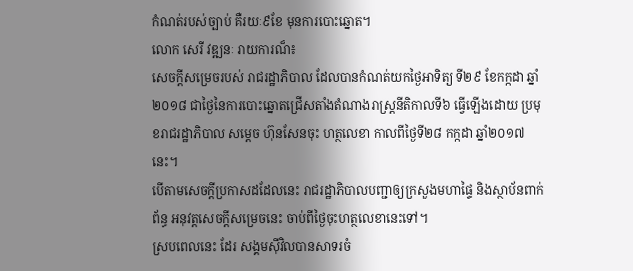កំណត់របស់ច្បាប់ គឺរយៈ៩ខែ មុនការបោះឆ្នោត។
លោក សេរី វឌ្ឍនៈ រាយការណ៏៖
សេចក្តីសម្រេចរបស់ រាជរដ្ឋាភិបាល ដែលបានកំណត់យកថ្ងៃអាទិត្យ ទី២៩ ខែកក្កដា ឆ្នាំ២០១៨ ជាថ្ងៃនៃការបោះឆ្នោតជ្រើសតាំងតំណាងរាស្ដ្រនីតិកាលទី៦ ធ្វើឡើងដោយ ប្រមុខរាជរដ្ឋាភិបាល សម្ដេច ហ៊ុនសែនចុះ ហត្ថលេខា កាលពីថ្ងៃទី២៨ កក្កដា ឆ្នាំ២០១៧នេះ។
បើតាមសេចក្ដីប្រកាសដដែលនេះ រាជរដ្ឋាភិបាលបញ្ជាឲ្យក្រសួងមហាផ្ទៃ និងស្ថាប័នពាក់ព័ន្ធ អនុវត្តសេចក្ដីសម្រេចនេះ ចាប់ពីថ្ងៃចុះហត្ថលេខានេះទៅ។
ស្របពេលនេះ ដែរ សង្គមស៊ីវិលបានសាទរចំ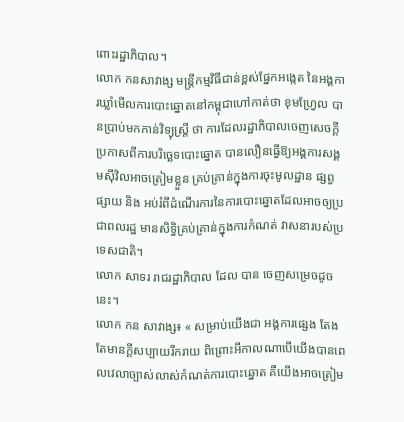ពោះរដ្ឋាភិបាល។
លោក កនសាវាង្ស មន្រ្តីកម្មវិធីជាន់ខ្ពស់ផ្នែកអង្កេត នៃអង្គការឃ្លាំមើលការបោះឆ្នោតនៅកម្ពុជាហៅកាត់ថា ខុមហ្រ្វែល បានប្រាប់មកកាន់វិទ្យុស្រ្តី ថា ការដែលរដ្ឋាភិបាលចេញសេចក្តីប្រកាសពីការបរិច្ឆេទបោះឆ្នោត បានលឿនធ្វើឱ្យអង្គការសង្គមស៊ីវិលអាចត្រៀមខ្លួន គ្រប់គ្រាន់ក្នុងការចុះមូលដ្ឋាន ផ្សព្វផ្សាយ និង អប់រំពីដំណើរការនៃការបោះឆ្នោតដែលអាចឲ្យប្រជាពលរដ្ឋ មានសិទ្ធិគ្រប់គ្រាន់ក្នុងការកំណត់ វាសនារបស់ប្រទេសជាតិ។
លោក សាទរ រាជរដ្ឋាភិបាល ដែល បាន ចេញសម្រេចដូចនេះ។
លោក កន សាវាង្ស៖ « សម្រាប់យើងជា អង្គការផ្សេង តែងតែមានក្តីសប្បាយរីករាយ ពិព្រោះអីកាលណាបើយើងបានពេលវេលាច្បាស់លាស់កំណត់ការបោះឆ្នោត គឺយើងអាចត្រៀម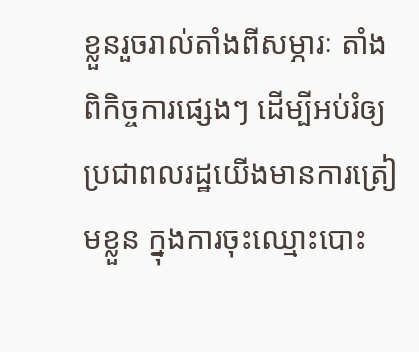ខ្លួនរួចរាល់តាំងពីសម្ភារៈ តាំងពិកិច្ចការផ្សេងៗ ដើម្បីអប់រំឲ្យប្រជាពលរដ្ឋយើងមានការត្រៀមខ្លួន ក្នុងការចុះឈ្មោះបោះ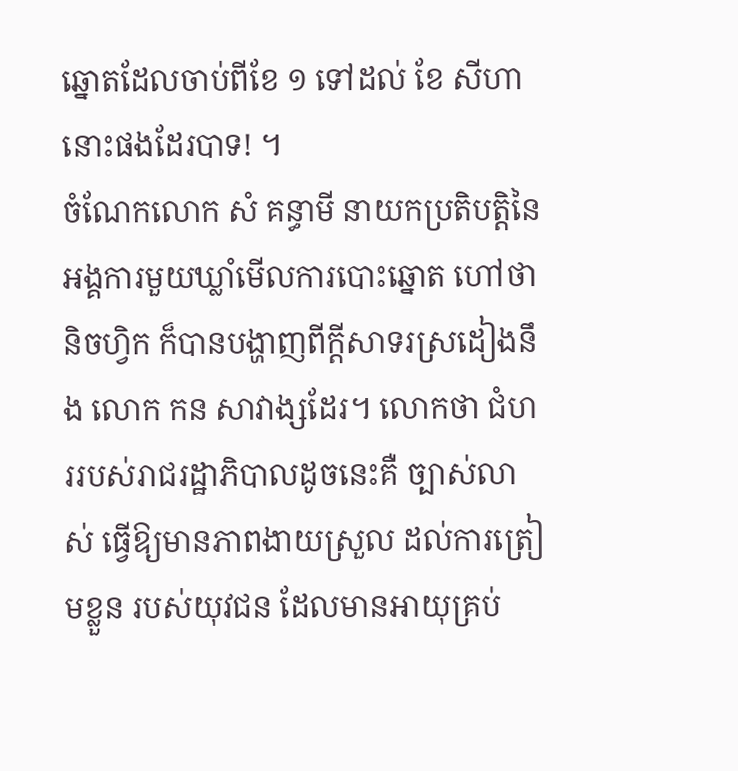ឆ្នោតដែលចាប់ពីខែ ១ ទៅដល់ ខែ សីហានោះផងដែរបាទ! ។
ចំណែកលោក សំ គន្ធាមី នាយកប្រតិបត្តិនៃអង្គការមួយឃ្លាំមើលការបោះឆ្នោត ហៅថា និចហ្វិក ក៏បានបង្ហាញពីក្តីសាទរស្រដៀងនឹង លោក កន សាវាង្សដែរ។ លោកថា ជំហររបស់រាជរដ្ឋាភិបាលដូចនេះគឺ ច្បាស់លាស់ ធ្វើឱ្យមានភាពងាយស្រួល ដល់ការត្រៀមខ្លួន របស់យុវជន ដែលមានអាយុគ្រប់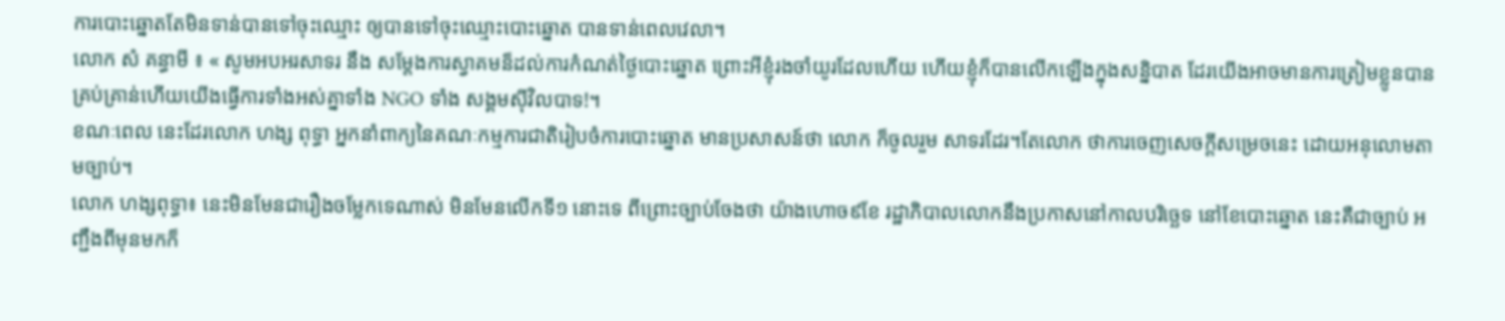ការបោះឆ្នោតតែមិនទាន់បានទៅចុះឈ្មោះ ឲ្យបានទៅចុះឈ្មោះបោះឆ្នោត បានទាន់ពេលវេលា។
លោក សំ គន្ធាមី ៖ « សូមអបអរសាទរ នឹង សម្តែងការស្វាគមន៏ដល់ការកំណត់ថ្ងៃបោះឆ្នោត ព្រោះអីខ្ញុំរងចាំយូរដែលហើយ ហើយខ្ញុំក៏បានលើកឡើងក្នុងសន្និបាត ដែរយើងអាចមានការត្រៀមខ្លូនបានគ្រប់គ្រាន់ហើយយើងធ្វើការទាំងអស់គ្នាទាំង NGO ទាំង សង្គមស៊ីវិលបាទ!។
ខណៈពេល នេះដែរលោក ហង្ស ពុទ្ធា អ្នកនាំពាក្យនៃគណៈកម្មការជាតិរៀបចំការបោះឆ្នោត មានប្រសាសន៍ថា លោក ក៏ចូលរួម សាទរដែរ។តែលោក ថាការចេញសេចក្ដីសម្រេចនេះ ដោយអនុលោមតាមច្បាប់។
លោក ហង្សពុទ្ធា៖ នេះមិនមែនជារឿងចម្លែកទេណាស់ មិនមែនលើកទី១ នោះទេ ពីព្រោះច្បាប់ចែងថា យ៉ាងហោច៩ខែ រដ្ឋាភិបាលលោកនឹងប្រកាសនៅកាលបរិច្ឆេទ នៅខែបោះឆ្នោត នេះគឺជាច្បាប់ អញ្ជឹងពីមុនមកក៏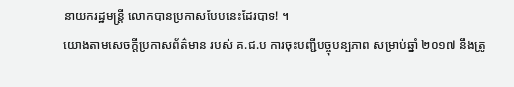នាយករដ្ឋមន្រ្តី លោកបានប្រកាសបែបនេះដែរបាទ! ។
យោងតាមសេចក្តីប្រកាសព័ត៌មាន របស់ គ.ជ.ប ការចុះបញ្ជីបច្ចុបន្បភាព សម្រាប់ឆ្នាំ ២០១៧ នឹងត្រូ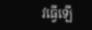វធ្វើឡើ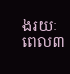ងរយៈពេល៣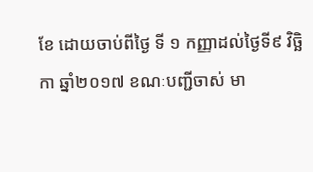ខែ ដោយចាប់ពីថ្ងៃ ទី ១ កញ្ញាដល់ថ្ងៃទី៩ វិច្ឆិកា ឆ្នាំ២០១៧ ខណៈបញ្ជីចាស់ មា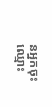នអ្នកចុះឈ្មោះ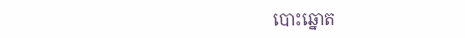បោះឆ្នោត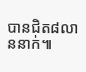បានជិត៨លាននាក់៕